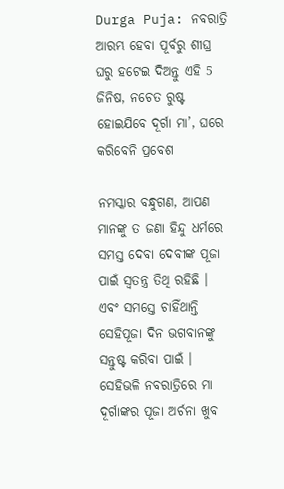Durga Puja: ନବରାତ୍ରି ଆରମ୍ଭ ହେବା ପୂର୍ବରୁ ଶୀଘ୍ର ଘରୁ ହଟେଇ ଦିଅନ୍ତୁ ଏହି 5 ଜିନିଷ, ନଚେତ ରୁଷ୍ଟ ହୋଇଯିବେ ଦୂର୍ଗା ମା’, ଘରେ କରିବେନି ପ୍ରବେଶ

ନମସ୍କାର ବନ୍ଧୁଗଣ, ଆପଣ ମାନଙ୍କୁ ତ ଜଣା ହିନ୍ଦୁ ଧର୍ମରେ ସମସ୍ତ ଦେବା ଦେବୀଙ୍କ ପୂଜା ପାଇଁ ସ୍ଵତନ୍ତ୍ର ତିଥି ରହିଛି । ଏବଂ ସମସ୍ତେ ଚାହିଁଥାନ୍ତି ସେହିପୂଜା ଦିନ ଭଗବାନଙ୍କୁ ସନ୍ତୁଷ୍ଟ କରିବା ପାଇଁ । ସେହିଭଳି ନବରାତ୍ରିରେ ମା ଦୂର୍ଗାଙ୍କର ପୂଜା ଅର୍ଚନା ଖୁବ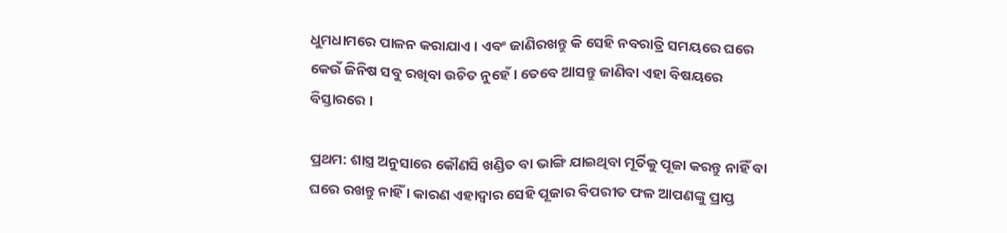ଧୁମଧାମରେ ପାଳନ କରାଯାଏ । ଏବଂ ଜାଣିରଖନ୍ତୁ କି ସେହି ନବରାତ୍ରି ସମୟରେ ଘରେ କେଉଁ ଜିନିଷ ସବୁ ରଖିବା ଉଚିତ ନୁହେଁ । ତେବେ ଆସନ୍ତୁ ଜାଣିବା ଏହା ବିଷୟରେ ବିସ୍ତାରରେ ।

ପ୍ରଥମ: ଶାସ୍ତ୍ର ଅନୁସାରେ କୌଣସି ଖଣ୍ଡିତ ବା ଭାଙ୍ଗି ଯାଇଥିବା ମୂର୍ତିକୁ ପୂଜା କରନ୍ତୁ ନାହିଁ ବା ଘରେ ରଖନ୍ତୁ ନାହିଁ । କାରଣ ଏହାଦ୍ବାର ସେହି ପୂଜାର ବିପରୀତ ଫଳ ଆପଣଙ୍କୁ ପ୍ରାପ୍ତ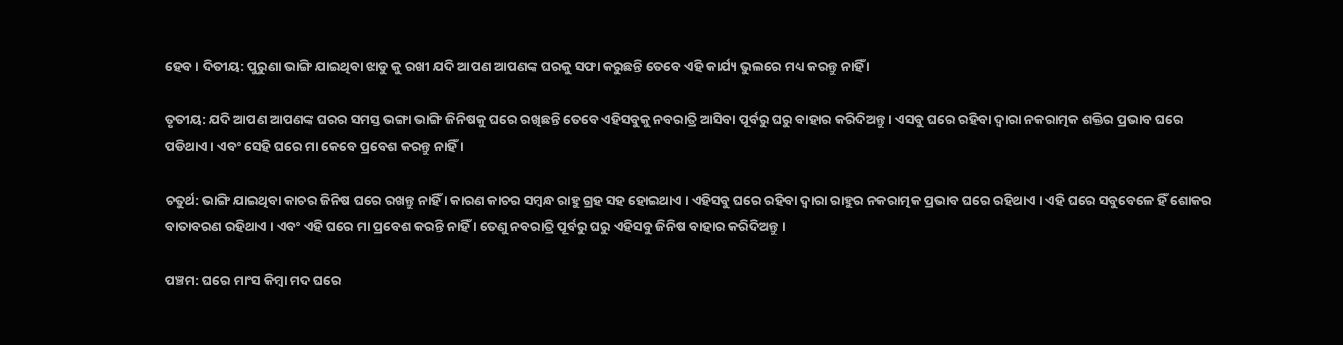ହେବ । ଦିତୀୟ: ପୁରୁଣା ଭାଙ୍ଗି ଯାଇଥିବା ଝାଡୁ କୁ ରଖୀ ଯଦି ଆପଣ ଆପଣଙ୍କ ଘରକୁ ସଫା କରୁଛନ୍ତି ତେବେ ଏହି କାର୍ଯ୍ୟ ଭୁଲରେ ମଧ୍ୟ କରନ୍ତୁ ନାହିଁ ।

ତୃତୀୟ: ଯଦି ଆପଣ ଆପଣଙ୍କ ଘରର ସମସ୍ତ ଭଙ୍ଗା ଭାଙ୍ଗି ଜିନିଷକୁ ଘରେ ରଖିଛନ୍ତି ତେବେ ଏହିସବୁକୁ ନବରାତ୍ରି ଆସିବା ପୂର୍ବରୁ ଘରୁ ବାହାର କରିଦିଅନ୍ତୁ । ଏସବୁ ଘରେ ରହିବା ଦ୍ଵାରା ନକରାତ୍ମକ ଶକ୍ତିର ପ୍ରଭାବ ଘରେ ପଡିଥାଏ । ଏବଂ ସେହି ଘରେ ମା କେବେ ପ୍ରବେଶ କରନ୍ତୁ ନାହିଁ ।

ଚତୁର୍ଥ: ଭାଙ୍ଗି ଯାଇଥିବା କାଚର ଜିନିଷ ଘରେ ରଖନ୍ତୁ ନାହିଁ । କାରଣ କାଚର ସମ୍ବନ୍ଧ ରାହୁ ଗ୍ରହ ସହ ହୋଇଥାଏ । ଏହିସବୁ ଘରେ ରହିବା ଦ୍ଵାରା ରାହୁର ନକରାତ୍ମକ ପ୍ରଭାବ ଘରେ ରହିଥାଏ । ଏହି ଘରେ ସବୁବେଳେ ହିଁ ଶୋକର ବାତାବରଣ ରହିଥାଏ । ଏବଂ ଏହି ଘରେ ମା ପ୍ରବେଶ କରନ୍ତି ନାହିଁ । ତେଣୁ ନବରାତ୍ରି ପୂର୍ବରୁ ଘରୁ ଏହିସବୁ ଜିନିଷ ବାହାର କରିଦିଅନ୍ତୁ ।

ପଞ୍ଚମ: ଘରେ ମାଂସ କିମ୍ବା ମଦ ଘରେ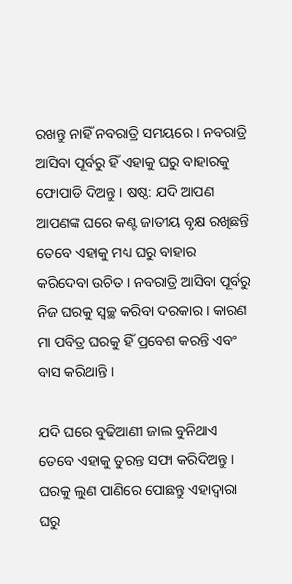ରଖନ୍ତୁ ନାହିଁ ନବରାତ୍ରି ସମୟରେ । ନବରାତ୍ରି ଆସିବା ପୂର୍ବରୁ ହିଁ ଏହାକୁ ଘରୁ ବାହାରକୁ ଫୋପାଡି ଦିଅନ୍ତୁ । ଷଷ୍ଠ: ଯଦି ଆପଣ ଆପଣଙ୍କ ଘରେ କଣ୍ଟ ଜାତୀୟ ବୃକ୍ଷ ରଖିଛନ୍ତି ତେବେ ଏହାକୁ ମଧ୍ୟ ଘରୁ ବାହାର କରିଦେବା ଉଚିତ । ନବରାତ୍ରି ଆସିବା ପୂର୍ବରୁ ନିଜ ଘରକୁ ସ୍ବଚ୍ଛ କରିବା ଦରକାର । କାରଣ ମା ପବିତ୍ର ଘରକୁ ହିଁ ପ୍ରବେଶ କରନ୍ତି ଏବଂ ବାସ କରିଥାନ୍ତି ।

ଯଦି ଘରେ ବୁଢିଆଣୀ ଜାଲ ବୁନିଥାଏ ତେବେ ଏହାକୁ ତୁରନ୍ତ ସଫା କରିଦିଅନ୍ତୁ । ଘରକୁ ଲୁଣ ପାଣିରେ ପୋଛନ୍ତୁ ଏହାଦ୍ଵାରା ଘରୁ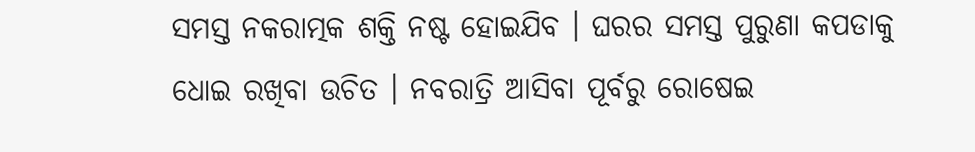ସମସ୍ତ ନକରାତ୍ମକ ଶକ୍ତି ନଷ୍ଟ ହୋଇଯିବ । ଘରର ସମସ୍ତ ପୁରୁଣା କପଡାକୁ ଧୋଇ ରଖିବା ଉଚିତ । ନବରାତ୍ରି ଆସିବା ପୂର୍ବରୁ ରୋଷେଇ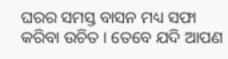ଘରର ସମସ୍ତ ବାସନ ମଧ୍ୟ ସଫା କରିବା ଉଚିତ । ତେବେ ଯଦି ଆପଣ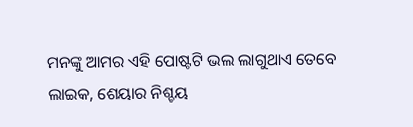ମନଙ୍କୁ ଆମର ଏହି ପୋଷ୍ଟଟି ଭଲ ଲାଗୁଥାଏ ତେବେ ଲାଇକ, ଶେୟାର ନିଶ୍ଚୟ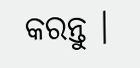କରନ୍ତୁ ।